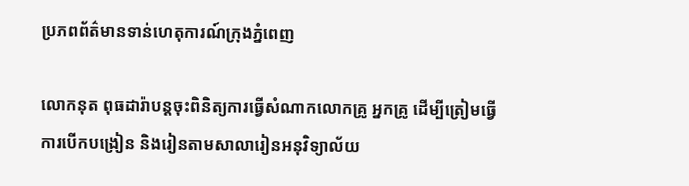ប្រភពព័ត៌មានទាន់ហេតុការណ៍ក្រុងភ្នំពេញ

លោកនុត ពុធដារ៉ាបន្តចុះពិនិត្យការធ្វើសំណាកលោកគ្រូ អ្នកគ្រូ ដើម្បីត្រៀមធ្វើការបើកបង្រៀន និងរៀនតាមសាលារៀនអនុវិទ្យាល័យ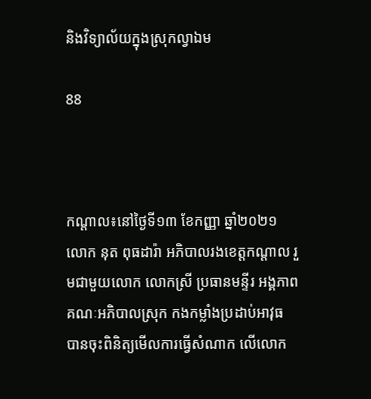និងវិទ្យាល័យក្នុងស្រុកល្វាឯម

88



កណ្ដាល៖នៅថ្ងៃទី១៣ ខែកញ្ញា ឆ្នាំ២០២១ លោក នុត ពុធដារ៉ា អភិបាលរងខេត្តកណ្តាល រួមជាមួយលោក លោកស្រី ប្រធានមន្ទីរ អង្គភាព គណៈអភិបាលស្រុក កងកម្លាំងប្រដាប់អាវុធ បានចុះពិនិត្យមើលការធ្វើសំណាក លើលោក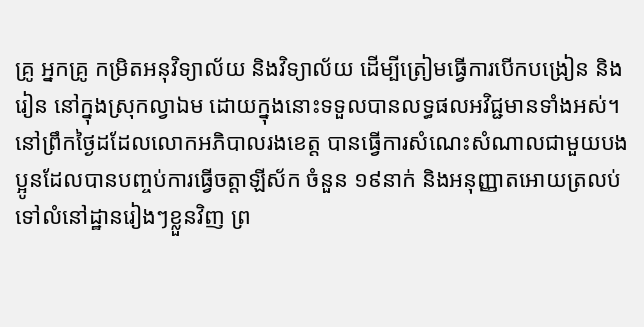គ្រូ អ្នកគ្រូ កម្រិតអនុវិទ្យាល័យ និងវិទ្យាល័យ ដើម្បីត្រៀមធ្វើការបើកបង្រៀន និងរៀន នៅក្នុងស្រុកល្វាឯម ដោយក្នុងនោះទទួលបានលទ្ធផលអវិជ្ជមានទាំងអស់។
នៅព្រឹកថ្ងៃដដែលលោកអភិបាលរងខេត្ត បានធ្វើការសំណេះសំណាលជាមួយបងប្អូនដែលបានបញ្ចប់ការធ្វើចត្តាឡីស័ក ចំនួន ១៩នាក់ និងអនុញ្ញាតអោយត្រលប់ទៅលំនៅដ្ឋានរៀងៗខ្លួនវិញ ព្រ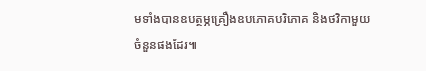មទាំងបានឧបត្ថម្ភគ្រឿងឧបភោគបរិភោគ និងថវិកាមួយចំនួនផងដែរ៕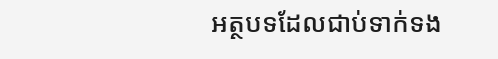អត្ថបទដែលជាប់ទាក់ទង